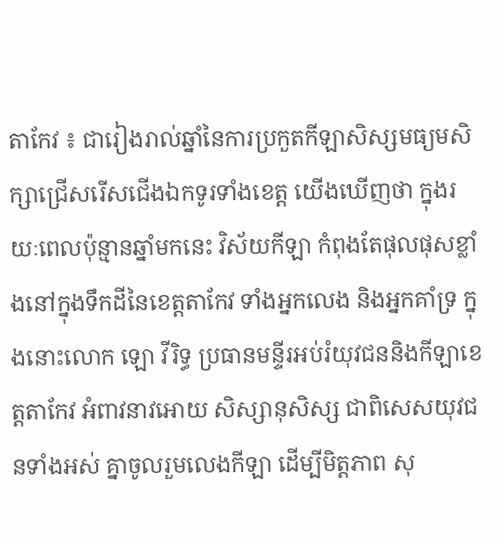តាកែវ ៖ ជារៀងរាល់ឆ្នាំនៃការប្រកួតកីឡាសិស្សមធ្យមសិក្សាជ្រើសរើសជើងឯកទូរទាំងខេត្ត យើងឃើញថា ក្នុងរយៈពេលប៉ុន្មានឆ្នាំមកនេះ វិស័យកីឡា កំពុងតែផុលផុសខ្លាំងនៅក្នុងទឹកដីនៃខេត្តតាកែវ ទាំងអ្នកលេង និងអ្នកគាំទ្រ ក្នុងនោះលោក ឡោ វីរិទ្ធ ប្រធានមន្ទីរអប់រំយុវជននិងកីឡាខេត្តតាកែវ អំពាវនាវអោយ សិស្សានុសិស្ស ជាពិសេសយុវជនទាំងអស់ គ្នាចូលរួមលេងកីឡា ដើម្បីមិត្តភាព សុ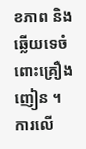ខភាព និងឆ្លើយទេចំពោះគ្រឿងញៀន ។
ការលើ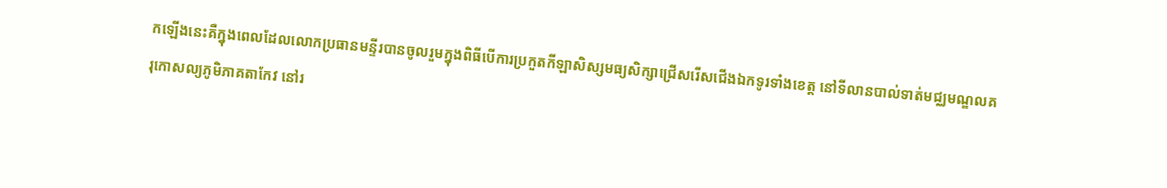កឡើងនេះគឺក្នុងពេលដែលលោកប្រធានមន្ទីរបានចូលរួមក្នុងពិធីបើការប្រកួតកីឡាសិស្សមធ្យសិក្សាជ្រើសរើសជើងឯកទូរទាំងខេត្ត នៅទីលានបាល់ទាត់មជ្ឈមណ្ឌលគរុកោសល្យភូមិភាគតាកែវ នៅរ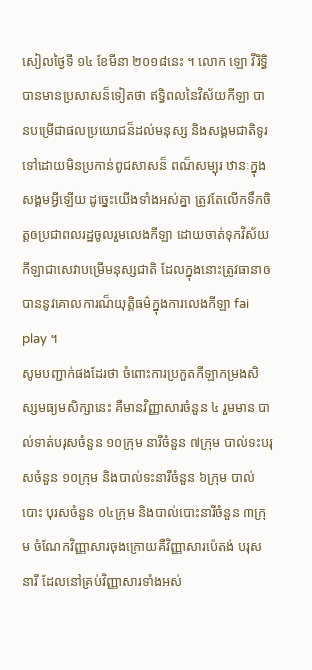សៀលថ្ងៃទី ១៤ ខែមីនា ២០១៨នេះ ។ លោក ឡោ វីរិទ្ធិ បានមានប្រសាសន៏ទៀតថា ឥទ្ធិពលនៃវិស័យកីឡា បានបម្រើជាផលប្រយោជន៏ដល់មនុស្ស និងសង្គមជាតិទូរទៅដោយមិនប្រកាន់ពូជសាសន៏ ពណ៏សម្បុរ ឋានៈក្នុងសង្គមអ្វីឡើយ ដូច្នេះយើងទាំងអស់គ្នា ត្រូវតែលើកទឹកចិត្តឲប្រជាពលរដ្ឋចូលរួមលេងកីឡា ដោយចាត់ទុកវិស័យកីឡាជាសេវាបម្រើមនុស្សជាតិ ដែលក្នុងនោះត្រូវធានាឲបាននូវគោលការណ៏យុត្តិធម៌ក្នុងការលេងកីឡា fai play ។
សូមបញ្ជាក់ផងដែរថា ចំពោះការប្រកួតកីឡាកម្រងសិស្សមធ្យមសិក្សានេះ គឺមានវិញ្ញាសារចំនួន ៤ រួមមាន បាល់ទាត់បរុសចំនួន ១០ក្រុម នារីចំនួន ៧ក្រុម បាល់ទះបរុសចំនួន ១០ក្រុម និងបាល់ទះនារីចំនួន ៦ក្រុម បាល់បោះ បុរសចំនួន ០៤ក្រុម និងបាល់បោះនារីចំនួន ៣ក្រុម ចំណែកវិញ្ញាសារចុងក្រោយគឺវិញ្ញាសារប៉េតង់ បរុសនារី ដែលនៅគ្រប់វិញ្ញាសារទាំងអស់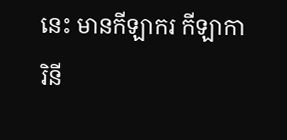នេះ មានកីឡាករ កីឡាការិនី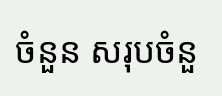ចំនួន សរុបចំនួ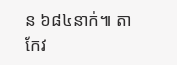ន ៦៨៤នាក់៕ តាកែវ